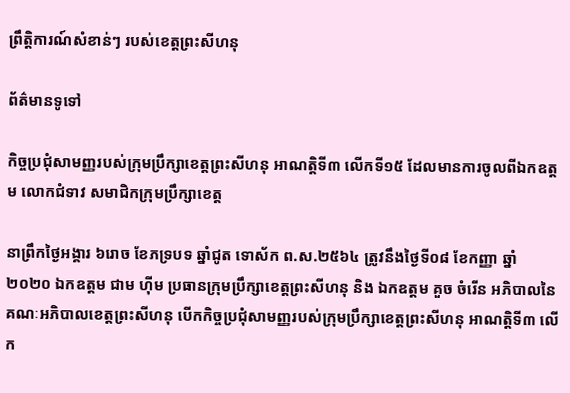ព្រឹត្តិការណ៍សំខាន់ៗ របស់ខេត្តព្រះសីហនុ

ព័ត៌មានទូទៅ

កិច្ចប្រជុំសាមញ្ញរបស់ក្រុមប្រឹក្សាខេត្តព្រះសីហនុ អាណត្តិទី៣ លើកទី១៥ ដែលមានការចូលពីឯកឧត្តម លោកជំទាវ សមាជិកក្រុមប្រឹក្សាខេត្ត

នាព្រឹកថ្ងៃអង្គារ ៦រោច ខែភទ្របទ ឆ្នាំជូត ទោស័ក ព.ស.២៥៦៤ ត្រូវនឹងថ្ងៃទី០៨ ខែកញ្ញា ឆ្នាំ២០២០ ឯកឧត្តម ជាម ហ៊ីម ប្រធានក្រុមប្រឹក្សាខេត្តព្រះសីហនុ និង ឯកឧត្តម គួច ចំរេីន អភិបាលនៃគណៈអភិបាលខេត្តព្រះសីហនុ បេីកកិច្ចប្រជុំសាមញ្ញរបស់ក្រុមប្រឹក្សាខេត្តព្រះសីហនុ អាណត្តិទី៣ លើក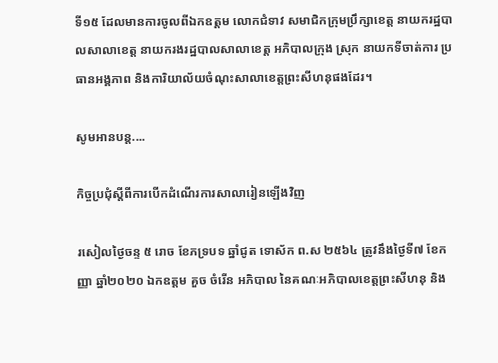ទី១៥ ដែលមានការចូលពីឯកឧត្តម លោកជំទាវ សមាជិកក្រុមប្រឹក្សាខេត្ត នាយករដ្ឋបាលសាលាខេត្ត នាយករងរដ្ឋបាលសាលាខេត្ត អភិបាលក្រុង ស្រុក នាយកទីចាត់ការ ប្រធានអង្គភាព និងការិយាល័យចំណុះសាលាខេត្តព្រះសីហនុផងដែរ។

សូមអានបន្ត....

កិច្ចប្រជុំស្ដីពីការបើកដំណើរការសាលារៀនឡើងវិញ

រសៀលថ្ងៃចន្ទ ៥ រោច ខែភទ្របទ ឆ្នាំជូត ទោស័ក ព.ស ២៥៦៤ ត្រូវនឹងថ្ងៃទី៧ ខែកញ្ញា ឆ្នាំ២០២០ ឯកឧត្តម គួច ចំរើន អភិបាល នៃគណៈអភិបាលខេត្តព្រះសីហនុ និង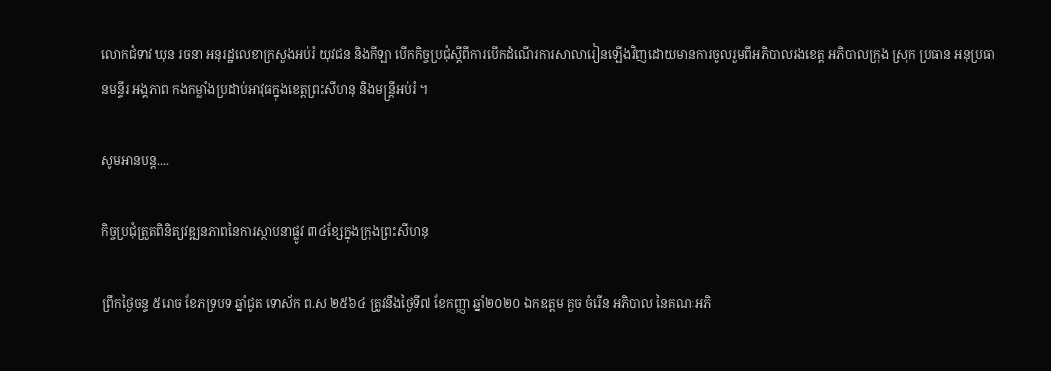លោកជំទាវ ឃុន រចនា អនុរដ្ឋលេខាក្រសួងអប់រំ យុវជន និងកីឡា បើកកិច្ចប្រជុំស្ដីពីការបើកដំណើរការសាលារៀនឡើងវិញដោយមានការចូលរួមពីអភិបាលរងខេត្ត អភិបាលក្រុង ស្រុក ប្រធាន អនុប្រធានមន្ទីរ អង្គភាព កងកម្លាំងប្រដាប់អាវុធក្នុងខេត្តព្រះសីហនុ និងមន្ត្រីអប់រំ ។

សូមអានបន្ត....

កិច្ចប្រជុំត្រួតពិនិត្យវឌ្ឍនភាពនៃការស្ថាបនាផ្លូវ ៣៤ខ្សែក្នុងក្រុងព្រះសីហនុ

ព្រឹកថ្ងៃចន្ទ ៥រោច ខែភទ្របទ ឆ្នាំជូត ទោស័ក ព.ស ២៥៦៤ ត្រូវនឹងថ្ងៃទី៧ ខែកញ្ញា ឆ្នាំ២០២០ ឯកឧត្តម គួច ចំរើន អភិបាល នៃគណៈអភិ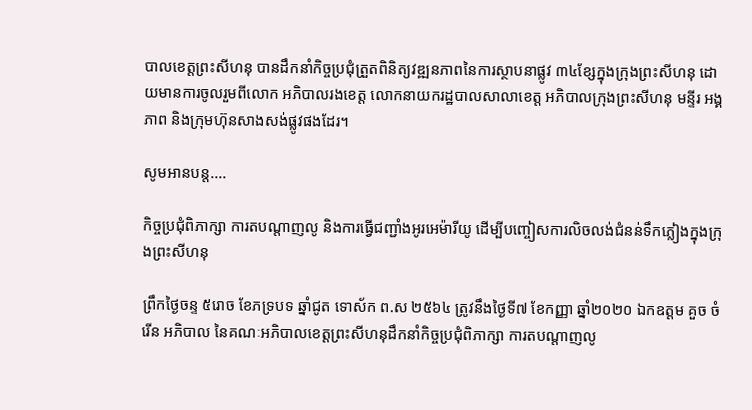បាលខេត្តព្រះសីហនុ បានដឹកនាំកិច្ចប្រជុំត្រួតពិនិត្យវឌ្ឍនភាពនៃការស្ថាបនាផ្លូវ ៣៤ខ្សែក្នុងក្រុងព្រះសីហនុ ដោយមានការចូលរួមពីលោក អភិបាលរងខេត្ត លោកនាយករដ្ឋបាលសាលាខេត្ត អភិបាលក្រុងព្រះសីហនុ មន្ទីរ អង្គភាព និងក្រុមហ៊ុនសាងសង់ផ្លូវផងដែរ។

សូមអានបន្ត....

កិច្ចប្រជុំពិភាក្សា ការតបណ្តាញលូ និងការធ្វើជញ្ជាំងអូរអេម៉ារីយូ ដើម្បីបញ្ចៀសការលិចលង់ជំនន់ទឹកភ្លៀងក្នុងក្រុងព្រះសីហនុ

ព្រឹកថ្ងៃចន្ទ ៥រោច ខែភទ្របទ ឆ្នាំជូត ទោស័ក ព.ស ២៥៦៤ ត្រូវនឹងថ្ងៃទី៧ ខែកញ្ញា ឆ្នាំ២០២០ ឯកឧត្តម គួច ចំរើន អភិបាល នៃគណៈអភិបាលខេត្តព្រះសីហនុដឹកនាំកិច្ចប្រជុំពិភាក្សា ការតបណ្តាញលូ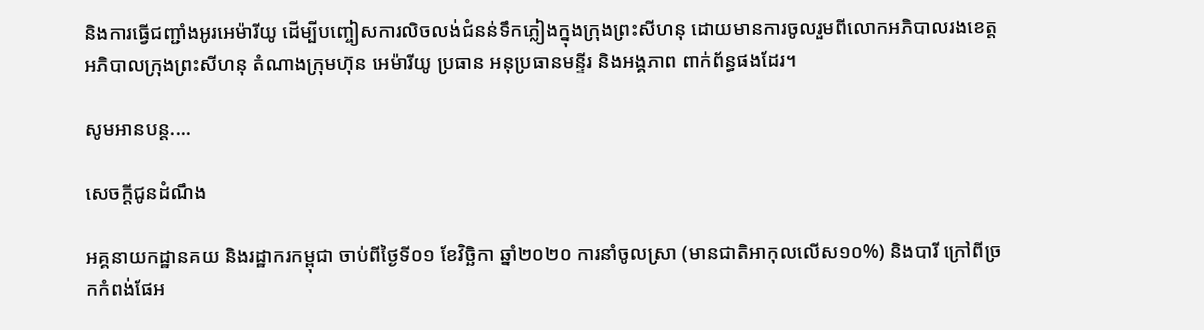និងការធ្វើជញ្ជាំងអូរអេម៉ារីយូ ដើម្បីបញ្ចៀសការលិចលង់ជំនន់ទឹកភ្លៀងក្នុងក្រុងព្រះសីហនុ ដោយមានការចូលរួមពីលោកអភិបាលរងខេត្ត អភិបាលក្រុងព្រះសីហនុ តំណាងក្រុមហ៊ុន អេម៉ារីយូ ប្រធាន អនុប្រធានមន្ទីរ និងអង្គភាព ពាក់ព័ន្ធផងដែរ។

សូមអានបន្ត....

សេចក្តីជូនដំណឹង

អគ្គនាយកដ្ឋានគយ និងរដ្ឋាករកម្ពុជា ចាប់ពីថ្ងៃទី០១ ខែវិច្ឆិកា ឆ្នាំ២០២០ ការនាំចូលស្រា (មានជាតិអាកុលលើស១០%) និងបារី ក្រៅពីច្រកកំពង់ផែអ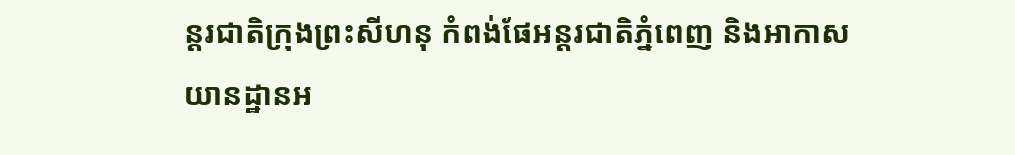ន្តរជាតិក្រុងព្រះសីហនុ កំពង់ផែអន្តរជាតិភ្នំពេញ និងអាកាសយានដ្ឋានអ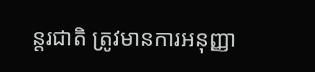ន្តរជាតិ ត្រូវមានការអនុញ្ញា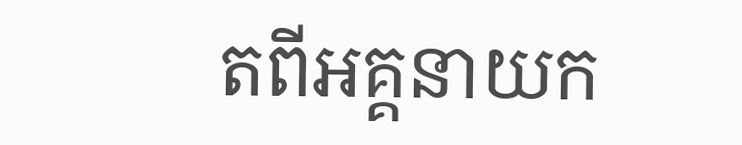តពីអគ្គនាយក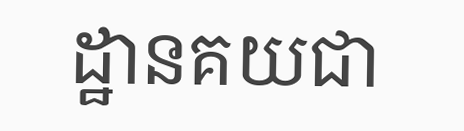ដ្ឋានគយជា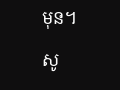មុន។

សូ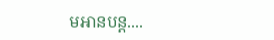មអានបន្ត....